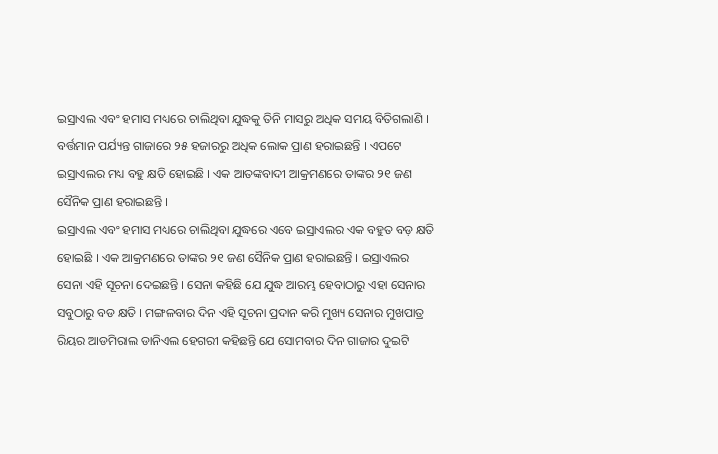ଇସ୍ରାଏଲ ଏବଂ ହମାସ ମଧ୍ୟରେ ଚାଲିଥିବା ଯୁଦ୍ଧକୁ ତିନି ମାସରୁ ଅଧିକ ସମୟ ବିତିଗଲାଣି । ବର୍ତ୍ତମାନ ପର୍ଯ୍ୟନ୍ତ ଗାଜାରେ ୨୫ ହଜାରରୁ ଅଧିକ ଲୋକ ପ୍ରାଣ ହରାଇଛନ୍ତି । ଏପଟେ ଇସ୍ରାଏଲର ମଧ୍ୟ ବହୁ କ୍ଷତି ହୋଇଛି । ଏକ ଆତଙ୍କବାଦୀ ଆକ୍ରମଣରେ ତାଙ୍କର ୨୧ ଜଣ ସୈନିକ ପ୍ରାଣ ହରାଇଛନ୍ତି ।
ଇସ୍ରାଏଲ ଏବଂ ହମାସ ମଧ୍ୟରେ ଚାଲିଥିବା ଯୁଦ୍ଧରେ ଏବେ ଇସ୍ରାଏଲର ଏକ ବହୁତ ବଡ଼ କ୍ଷତି ହୋଇଛି । ଏକ ଆକ୍ରମଣରେ ତାଙ୍କର ୨୧ ଜଣ ସୈନିକ ପ୍ରାଣ ହରାଇଛନ୍ତି । ଇସ୍ରାଏଲର ସେନା ଏହି ସୂଚନା ଦେଇଛନ୍ତି । ସେନା କହିଛି ଯେ ଯୁଦ୍ଧ ଆରମ୍ଭ ହେବାଠାରୁ ଏହା ସେନାର ସବୁଠାରୁ ବଡ କ୍ଷତି । ମଙ୍ଗଳବାର ଦିନ ଏହି ସୂଚନା ପ୍ରଦାନ କରି ମୁଖ୍ୟ ସେନାର ମୁଖପାତ୍ର ରିୟର ଆଡମିରାଲ ଡାନିଏଲ ହେଗରୀ କହିଛନ୍ତି ଯେ ସୋମବାର ଦିନ ଗାଜାର ଦୁଇଟି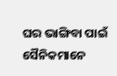ଘର ଭାଙ୍ଗିବା ପାଇଁ ସୈନିକମାନେ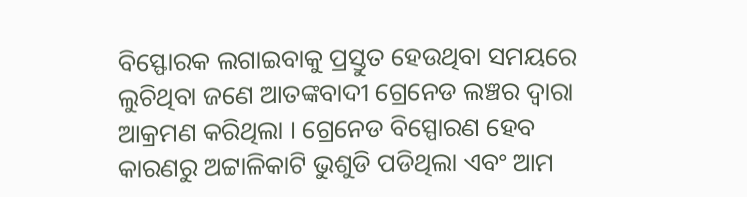ବିସ୍ଫୋରକ ଲଗାଇବାକୁ ପ୍ରସ୍ତୁତ ହେଉଥିବା ସମୟରେ ଲୁଚିଥିବା ଜଣେ ଆତଙ୍କବାଦୀ ଗ୍ରେନେଡ ଲଞ୍ଚର ଦ୍ଵାରା ଆକ୍ରମଣ କରିଥିଲା । ଗ୍ରେନେଡ ବିସ୍ପୋରଣ ହେବ କାରଣରୁ ଅଟ୍ଟାଳିକାଟି ଭୁଶୁଡି ପଡିଥିଲା ଏବଂ ଆମ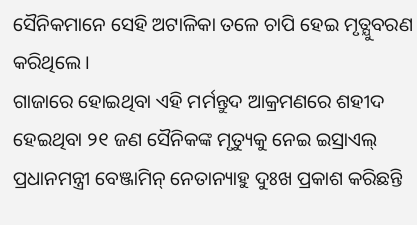ସୈନିକମାନେ ସେହି ଅଟାଳିକା ତଳେ ଚାପି ହେଇ ମୃତ୍ଯୁବରଣ କରିଥିଲେ ।
ଗାଜାରେ ହୋଇଥିବା ଏହି ମର୍ମନ୍ତୁଦ ଆକ୍ରମଣରେ ଶହୀଦ ହେଇଥିବା ୨୧ ଜଣ ସୈନିକଙ୍କ ମୃତ୍ୟୁକୁ ନେଇ ଇସ୍ରାଏଲ୍ ପ୍ରଧାନମନ୍ତ୍ରୀ ବେଞ୍ଜାମିନ୍ ନେତାନ୍ୟାହୁ ଦୁଃଖ ପ୍ରକାଶ କରିଛନ୍ତି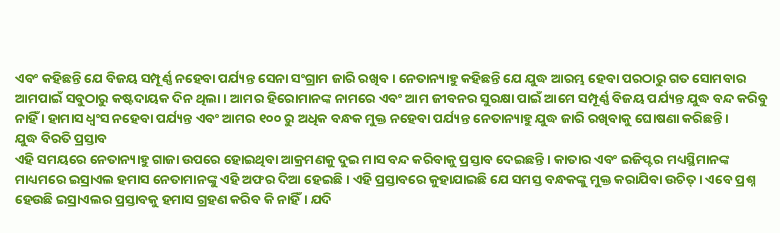ଏବଂ କହିଛନ୍ତି ଯେ ବିଜୟ ସମ୍ପୂର୍ଣ୍ଣ ନହେବା ପର୍ଯ୍ୟନ୍ତ ସେନା ସଂଗ୍ରାମ ଜାରି ରଖିବ। ନେତାନ୍ୟାହୁ କହିଛନ୍ତି ଯେ ଯୁଦ୍ଧ ଆରମ୍ଭ ହେବା ପରଠାରୁ ଗତ ସୋମବାର ଆମପାଇଁ ସବୁଠାରୁ କଷ୍ଟଦାୟକ ଦିନ ଥିଲା । ଆମର ହିରୋମାନଙ୍କ ନାମରେ ଏବଂ ଆମ ଜୀବନର ସୁରକ୍ଷା ପାଇଁ ଆମେ ସମ୍ପୂର୍ଣ୍ଣ ବିଜୟ ପର୍ଯ୍ୟନ୍ତ ଯୁଦ୍ଧ ବନ୍ଦ କରିବୁ ନାହିଁ । ହାମାସ ଧ୍ୱଂସ ନହେବା ପର୍ଯ୍ୟନ୍ତ ଏବଂ ଆମର ୧୦୦ ରୁ ଅଧିକ ବନ୍ଧକ ମୁକ୍ତ ନହେବା ପର୍ଯ୍ୟନ୍ତ ନେତାନ୍ୟାହୁ ଯୁଦ୍ଧ ଜାରି ରଖିବାକୁ ଘୋଷଣା କରିଛନ୍ତି ।
ଯୁଦ୍ଧ ବିରତି ପ୍ରସ୍ତାବ
ଏହି ସମୟରେ ନେତାନ୍ୟାହୁ ଗାଜା ଉପରେ ହୋଇଥିବା ଆକ୍ରମଣକୁ ଦୁଇ ମାସ ବନ୍ଦ କରିବାକୁ ପ୍ରସ୍ତାବ ଦେଇଛନ୍ତି । କାତାର ଏବଂ ଇଜିପ୍ଟର ମଧ୍ୟସ୍ଥିମାନଙ୍କ ମାଧ୍ୟମରେ ଇସ୍ରାଏଲ ହମାସ ନେତାମାନଙ୍କୁ ଏହି ଅଫର ଦିଆ ହେଇଛି । ଏହି ପ୍ରସ୍ତାବରେ କୁହାଯାଇଛି ଯେ ସମସ୍ତ ବନ୍ଧକଙ୍କୁ ମୁକ୍ତ କରାଯିବା ଉଚିତ୍ । ଏବେ ପ୍ରଶ୍ନ ହେଉଛି ଇସ୍ରାଏଲର ପ୍ରସ୍ତାବକୁ ହମାସ ଗ୍ରହଣ କରିବ କି ନାହିଁ। ଯଦି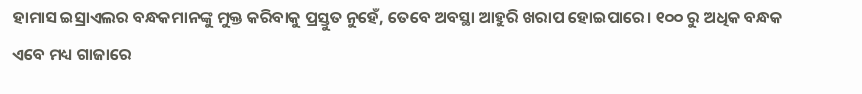ହାମାସ ଇସ୍ରାଏଲର ବନ୍ଧକମାନଙ୍କୁ ମୁକ୍ତ କରିବାକୁ ପ୍ରସ୍ତୁତ ନୁହେଁ, ତେବେ ଅବସ୍ଥା ଆହୁରି ଖରାପ ହୋଇପାରେ। ୧୦୦ ରୁ ଅଧିକ ବନ୍ଧକ ଏବେ ମଧ୍ୟ ଗାଜାରେ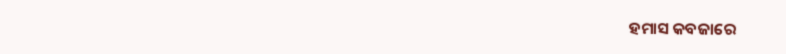ହମାସ କବଜାରେ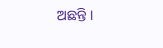ଅଛନ୍ତି ।